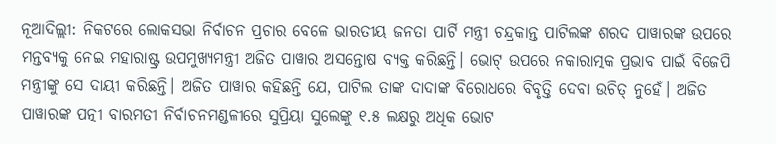ନୂଆଦିଲ୍ଲୀ: ନିକଟରେ ଲୋକସଭା ନିର୍ବାଚନ ପ୍ରଚାର ବେଳେ ଭାରତୀୟ ଜନତା ପାର୍ଟି ମନ୍ତ୍ରୀ ଚନ୍ଦ୍ରକାନ୍ତ ପାଟିଲଙ୍କ ଶରଦ ପାୱାରଙ୍କ ଉପରେ ମନ୍ତବ୍ୟକୁ ନେଇ ମହାରାଷ୍ଟ୍ର ଉପମୁଖ୍ୟମନ୍ତ୍ରୀ ଅଜିତ ପାୱାର ଅସନ୍ତୋଷ ବ୍ୟକ୍ତ କରିଛନ୍ତି। ଭୋଟ୍ ଉପରେ ନକାରାତ୍ମକ ପ୍ରଭାବ ପାଇଁ ବିଜେପି ମନ୍ତ୍ରୀଙ୍କୁ ସେ ଦାୟୀ କରିଛନ୍ତି। ଅଜିତ ପାୱାର କହିଛନ୍ତି ଯେ, ପାଟିଲ ତାଙ୍କ ଦାଦାଙ୍କ ବିରୋଧରେ ବିବୃତ୍ତି ଦେବା ଉଚିତ୍ ନୁହେଁ। ଅଜିତ ପାୱାରଙ୍କ ପତ୍ନୀ ବାରମତୀ ନିର୍ବାଚନମଣ୍ଡଳୀରେ ସୁପ୍ରିୟା ସୁଲେଙ୍କୁ ୧.୫ ଲକ୍ଷରୁ ଅଧିକ ଭୋଟ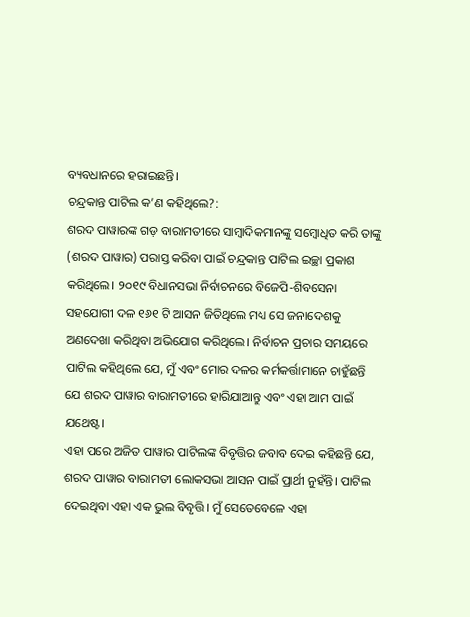ବ୍ୟବଧାନରେ ହରାଇଛନ୍ତି।
ଚନ୍ଦ୍ରକାନ୍ତ ପାଟିଲ କ’ଣ କହିଥିଲେ?:
ଶରଦ ପାୱାରଙ୍କ ଗଡ଼ ବାରାମତୀରେ ସାମ୍ବାଦିକମାନଙ୍କୁ ସମ୍ବୋଧିତ କରି ତାଙ୍କୁ (ଶରଦ ପାୱାର) ପରାସ୍ତ କରିବା ପାଇଁ ଚନ୍ଦ୍ରକାନ୍ତ ପାଟିଲ ଇଚ୍ଛା ପ୍ରକାଶ କରିଥିଲେ। ୨୦୧୯ ବିଧାନସଭା ନିର୍ବାଚନରେ ବିଜେପି-ଶିବସେନା ସହଯୋଗୀ ଦଳ ୧୬୧ ଟି ଆସନ ଜିତିଥିଲେ ମଧ୍ୟ ସେ ଜନାଦେଶକୁ ଅଣଦେଖା କରିଥିବା ଅଭିଯୋଗ କରିଥିଲେ। ନିର୍ବାଚନ ପ୍ରଚାର ସମୟରେ ପାଟିଲ କହିଥିଲେ ଯେ, ମୁଁ ଏବଂ ମୋର ଦଳର କର୍ମକର୍ତ୍ତାମାନେ ଚାହୁଁଛନ୍ତି ଯେ ଶରଦ ପାୱାର ବାରାମତୀରେ ହାରିଯାଆନ୍ତୁ ଏବଂ ଏହା ଆମ ପାଇଁ ଯଥେଷ୍ଟ।
ଏହା ପରେ ଅଜିତ ପାୱାର ପାଟିଲଙ୍କ ବିବୃତ୍ତିର ଜବାବ ଦେଇ କହିଛନ୍ତି ଯେ, ଶରଦ ପାୱାର ବାରାମତୀ ଲୋକସଭା ଆସନ ପାଇଁ ପ୍ରାର୍ଥୀ ନୁହଁନ୍ତି। ପାଟିଲ ଦେଇଥିବା ଏହା ଏକ ଭୁଲ ବିବୃତ୍ତି। ମୁଁ ସେତେବେଳେ ଏହା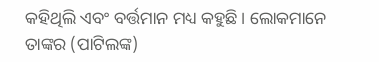କହିଥିଲି ଏବଂ ବର୍ତ୍ତମାନ ମଧ୍ୟ କହୁଛି। ଲୋକମାନେ ତାଙ୍କର (ପାଟିଲଙ୍କ)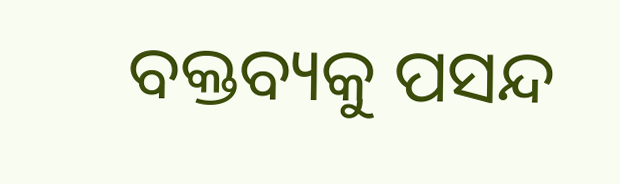ବକ୍ତବ୍ୟକୁ ପସନ୍ଦ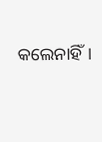କଲେନାହିଁ।